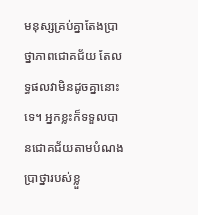មនុស្សគ្រប់គ្នាតែងប្រាថ្នាភាពជោគជ័យ តែលទ្ធផលវាមិនដូចគ្នានោះទេ។ អ្នកខ្លះក៏ទទួលបានជោគជ័យតាមបំណងប្រាថ្នារបស់ខ្លួ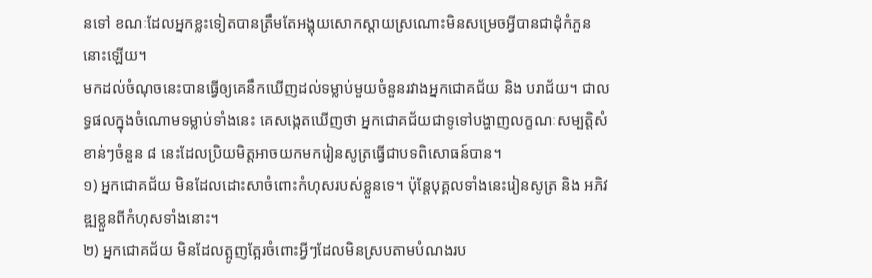នទៅ ខណៈដែលអ្នកខ្លះទៀតបានត្រឹមតែអង្គុយសោកស្តាយស្រណោះមិនសម្រេចអ្វីបានជាដុំកំភួននោះឡើយ។
មកដល់ចំណុចនេះបានធ្វើឲ្យគេនឹកឃើញដល់ទម្លាប់មួយចំនួនរវាងអ្នកជោគជ័យ និង បរាជ័យ។ ជាលទ្ធផលក្នុងចំណោមទម្លាប់ទាំងនេះ គេសង្កេតឃើញថា អ្នកជោគជ័យជាទូទៅបង្ហាញលក្ខណៈសម្បត្តិសំខាន់ៗចំនួន ៨ នេះដែលប្រិយមិត្តអាចយកមករៀនសូត្រធ្វើជាបទពិសោធន៍បាន។
១) អ្នកជោគជ័យ មិនដែលដោះសាចំពោះកំហុសរបស់ខ្លួនទេ។ ប៉ុន្តែបុគ្គលទាំងនេះរៀនសូត្រ និង អភិវឌ្ឍខ្លួនពីកំហុសទាំងនោះ។
២) អ្នកជោគជ័យ មិនដែលត្អូញត្អែរចំពោះអ្វីៗដែលមិនស្របតាមបំណងរប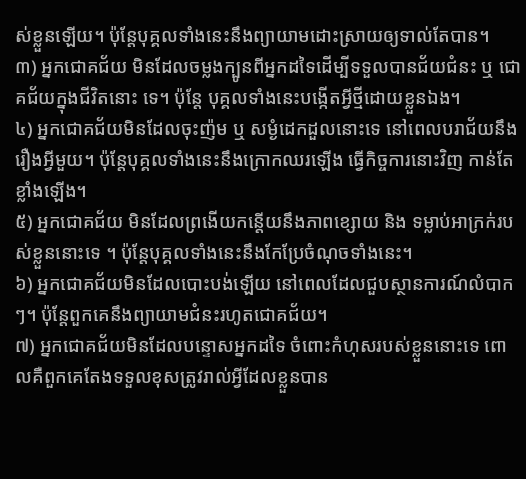ស់ខ្លួនឡើយ។ ប៉ុន្តែបុគ្គលទាំងនេះនឹងព្យាយាមដោះស្រាយឲ្យទាល់តែបាន។
៣) អ្នកជោគជ័យ មិនដែលចម្លងក្បូនពីអ្នកដទៃដើម្បីទទួលបានជ័យជំនះ ឬ ជោគជ័យក្នុងជីវិតនោះ ទេ។ ប៉ុន្តែ បុគ្គលទាំងនេះបង្កើតអ្វីថ្មីដោយខ្លួនឯង។
៤) អ្នកជោគជ័យមិនដែលចុះញ៉ម ឬ សម្ងំដេកដួលនោះទេ នៅពេលបរាជ័យនឹងរឿងអ្វីមួយ។ ប៉ុន្តែបុគ្គលទាំងនេះនឹងក្រោកឈរឡើង ធ្វើកិច្ចការនោះវិញ កាន់តែខ្លាំងឡើង។
៥) អ្នកជោគជ័យ មិនដែលព្រងើយកន្តើយនឹងភាពខ្សោយ និង ទម្លាប់អាក្រក់របស់ខ្លួននោះទេ ។ ប៉ុន្តែបុគ្គលទាំងនេះនឹងកែប្រែចំណុចទាំងនេះ។
៦) អ្នកជោគជ័យមិនដែលបោះបង់ឡើយ នៅពេលដែលជួបស្ថានការណ៍លំបាកៗ។ ប៉ុន្តែពួកគេនឹងព្យាយាមជំនះរហូតជោគជ័យ។
៧) អ្នកជោគជ័យមិនដែលបន្ទោសអ្នកដទៃ ចំពោះកំហុសរបស់ខ្លួននោះទេ ពោលគឺពួកគេតែងទទួលខុសត្រូវរាល់អ្វីដែលខ្លួនបាន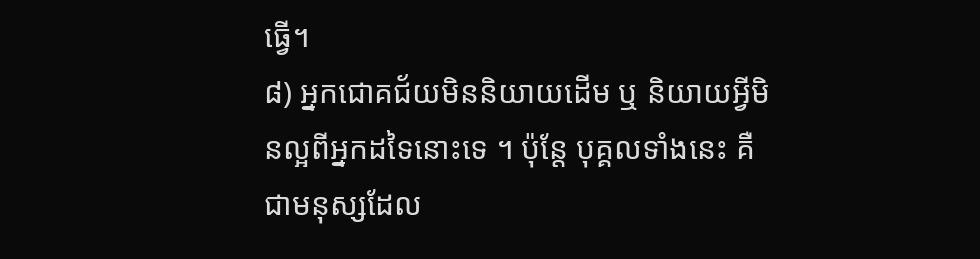ធ្វើ។
៨) អ្នកជោគជ័យមិននិយាយដើម ឬ និយាយអ្វីមិនល្អពីអ្នកដទៃនោះទេ ។ ប៉ុន្តែ បុគ្គលទាំងនេះ គឺជាមនុស្សដែល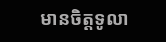មានចិត្តទូលា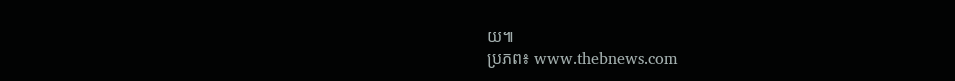យ៕
ប្រភព៖ www.thebnews.com